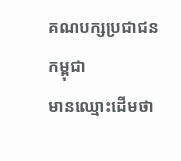គណបក្សប្រជាជនកម្ពុជា
មានឈ្មោះដើមថា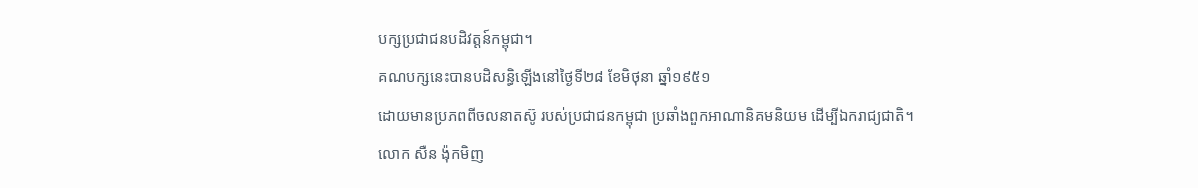បក្សប្រជាជនបដិវត្តន៍កម្ពុជា។
គណបក្សនេះបានបដិសន្ធិឡើងនៅថ្ងៃទី២៨ ខែមិថុនា ឆ្នាំ១៩៥១
ដោយមានប្រភពពីចលនាតស៊ូ របស់ប្រជាជនកម្ពុជា ប្រឆាំងពួកអាណានិគមនិយម ដើម្បីឯករាជ្យជាតិ។
លោក សឺន ង៉ុកមិញ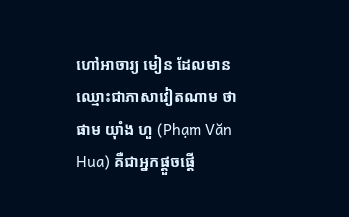ហៅអាចារ្យ មៀន ដែលមានឈ្មោះជាភាសាវៀតណាម ថា
ផាម យ៉ាំង ហួ (Phạm Văn Hua) គឺជាអ្នកផ្តួចផ្តើ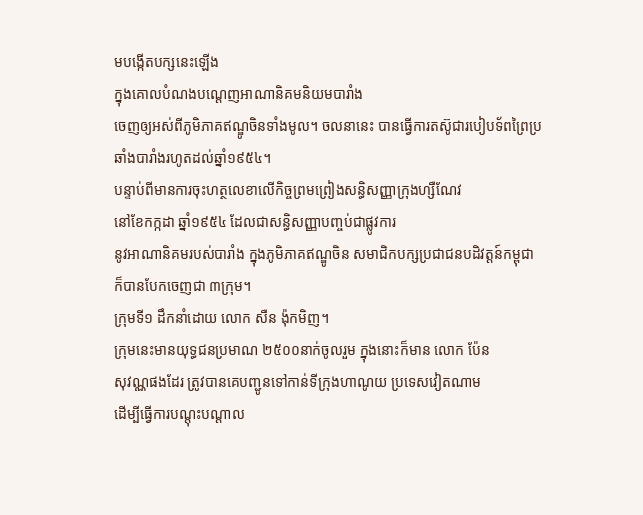មបង្កើតបក្សនេះឡើង
ក្នុងគោលបំណងបណ្ដេញអាណានិគមនិយមបារាំង
ចេញឲ្យអស់ពីភូមិភាគឥណ្ឌូចិនទាំងមូល។ ចលនានេះ បានធ្វើការតស៊ូជារបៀបទ័ពព្រៃប្រឆាំងបារាំងរហូតដល់ឆ្នាំ១៩៥៤។
បន្ទាប់ពីមានការចុះហត្ថលេខាលើកិច្ចព្រមព្រៀងសន្ធិសញ្ញាក្រុងហ្សឺណែវ
នៅខែកក្កដា ឆ្នាំ១៩៥៤ ដែលជាសន្ធិសញ្ញាបញ្ចប់ជាផ្លូវការ
នូវអាណានិគមរបស់បារាំង ក្នុងភូមិភាគឥណ្ឌូចិន សមាជិកបក្សប្រជាជនបដិវត្តន៍កម្ពុជា
ក៏បានបែកចេញជា ៣ក្រុម។
ក្រុមទី១ ដឹកនាំដោយ លោក សឺន ង៉ុកមិញ។
ក្រុមនេះមានយុទ្ធជនប្រមាណ ២៥០០នាក់ចូលរួម ក្នុងនោះក៏មាន លោក ប៉ែន
សុវណ្ណផងដែរ ត្រូវបានគេបញ្ជូនទៅកាន់ទីក្រុងហាណូយ ប្រទេសវៀតណាម
ដើម្បីធ្វើការបណ្តុះបណ្តាល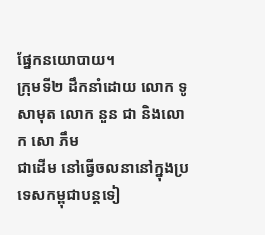ផ្នែកនយោបាយ។
ក្រុមទី២ ដឹកនាំដោយ លោក ទូ សាមុត លោក នួន ជា និងលោក សោ ភឹម
ជាដើម នៅធ្វើចលនានៅក្នុងប្រទេសកម្ពុជាបន្តទៀ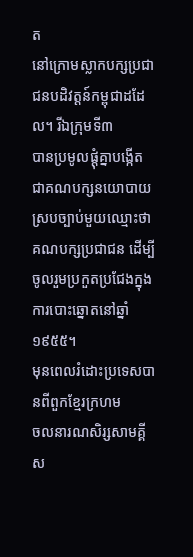ត
នៅក្រោមស្លាកបក្សប្រជាជនបដិវត្តន៍កម្ពុជាដដែល។ រីឯក្រុមទី៣
បានប្រមូលផ្តុំគ្នាបង្កើតជាគណបក្សនយោបាយស្របច្បាប់មួយឈ្មោះថា
គណបក្សប្រជាជន ដើម្បីចូលរួមប្រកួតប្រជែងក្នុងការបោះឆ្នោតនៅឆ្នាំ១៩៥៥។
មុនពេលរំដោះប្រទេសបានពីពួកខ្មែរក្រហម
ចលនារណសិរ្សសាមគ្គីស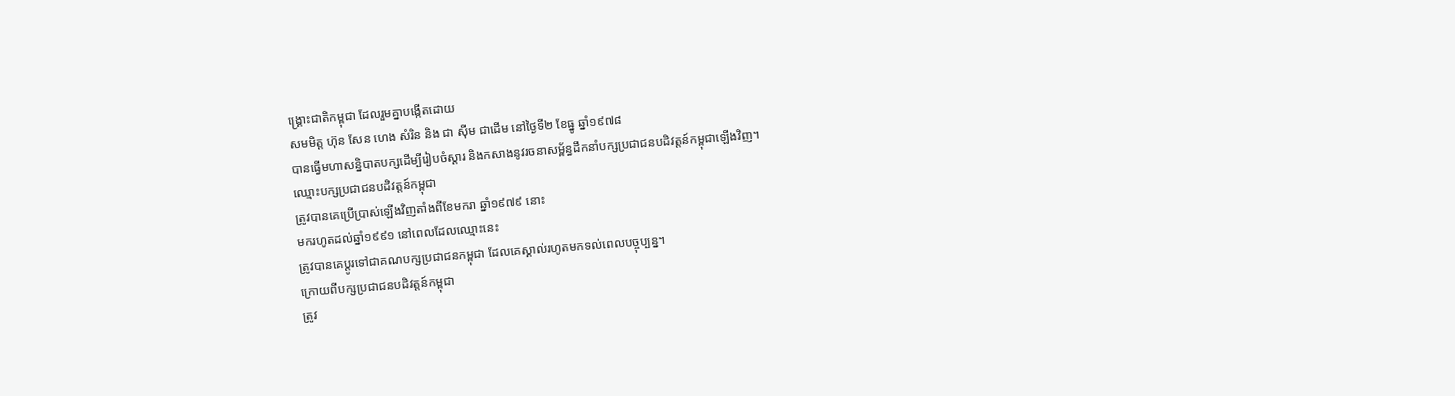ង្គ្រោះជាតិកម្ពុជា ដែលរួមគ្នាបង្កើតដោយ
សមមិត្ត ហ៊ុន សែន ហេង សំរិន និង ជា ស៊ីម ជាដើម នៅថ្ងៃទី២ ខែធ្នូ ឆ្នាំ១៩៧៨
បានធ្វើមហាសន្និបាតបក្សដើម្បីរៀបចំស្ដារ និងកសាងនូវរចនាសម្ព័ន្ធដឹកនាំបក្សប្រជាជនបដិវត្តន៍កម្ពុជាឡើងវិញ។
ឈ្មោះបក្សប្រជាជនបដិវត្តន៍កម្ពុជា
ត្រូវបានគេប្រើប្រាស់ឡើងវិញតាំងពីខែមករា ឆ្នាំ១៩៧៩ នោះ
មករហូតដល់ឆ្នាំ១៩៩១ នៅពេលដែលឈ្មោះនេះ
ត្រូវបានគេប្ដូរទៅជាគណបក្សប្រជាជនកម្ពុជា ដែលគេស្គាល់រហូតមកទល់ពេលបច្ចុប្បន្ន។
ក្រោយពីបក្សប្រជាជនបដិវត្តន៍កម្ពុជា
ត្រូវ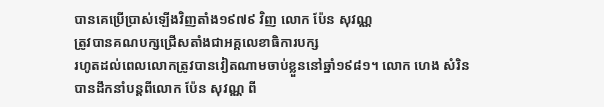បានគេប្រើប្រាស់ឡើងវិញតាំង១៩៧៩ វិញ លោក ប៉ែន សុវណ្ណ
ត្រូវបានគណបក្សជ្រើសតាំងជាអគ្គលេខាធិការបក្ស
រហូតដល់ពេលលោកត្រូវបានវៀតណាមចាប់ខ្លួននៅឆ្នាំ១៩៨១។ លោក ហេង សំរិន
បានដឹកនាំបន្តពីលោក ប៉ែន សុវណ្ណ ពី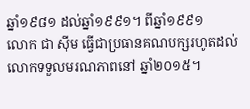ឆ្នាំ១៩៨១ ដល់ឆ្នាំ១៩៩១។ ពីឆ្នាំ១៩៩១
លោក ជា ស៊ីម ធ្វើជាប្រធានគណបក្សរហូតដល់លោកទទួលមរណភាពនៅ ឆ្នាំ២០១៥។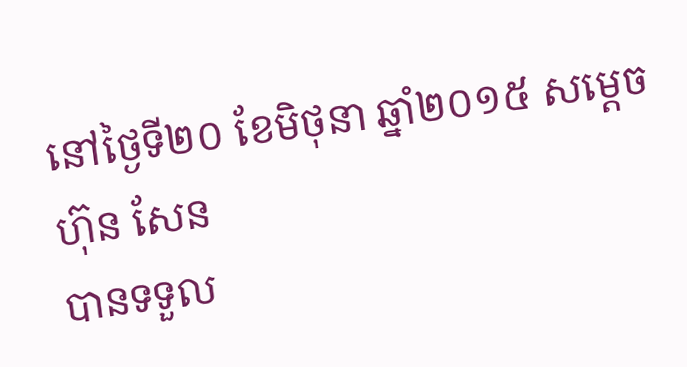នៅថ្ងៃទី២០ ខែមិថុនា ឆ្នាំ២០១៥ សម្ដេច ហ៊ុន សែន
បានទទួល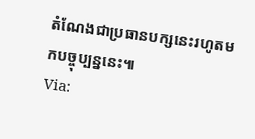តំណែងជាប្រធានបក្សនេះរហូតមកបច្ចុប្បន្ននេះ៕
Via: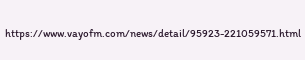https://www.vayofm.com/news/detail/95923-221059571.html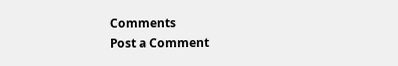Comments
Post a Comment